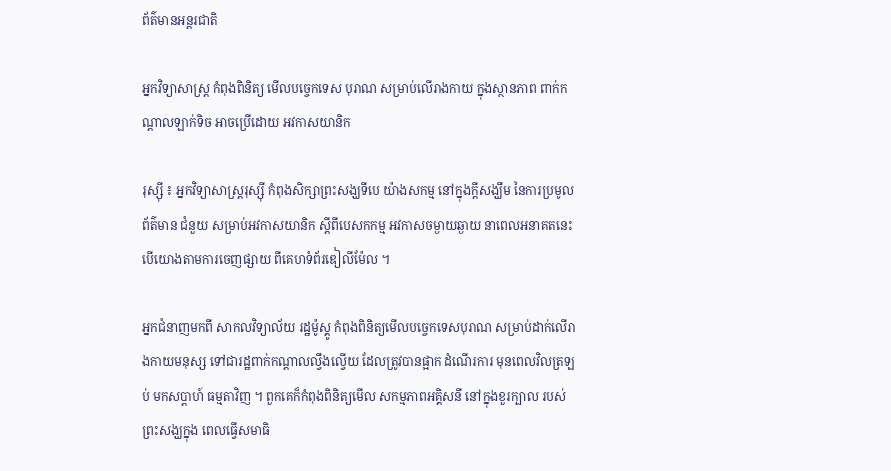ព័ត៌មានអន្តរជាតិ

អ្នកវិទ្យាសាស្ត្រ កំពុងពិនិត្យ មើលបច្ចេកទេស បុរាណ សម្រាប់លើរាងកាយ ក្នុងស្ថានភាព ពាក់កណ្តាលឡាក់ទិច អាចប្រើដោយ អវកាសយានិក

រុស្ស៊ី ៖ អ្នកវិទ្យាសាស្ត្ររុស្ស៊ី កំពុងសិក្សាព្រះសង្ឃទីបេ យ៉ាងសកម្ម នៅក្នុងក្តីសង្ឃឹម នៃការប្រមូលព័ត៌មាន ជំនួយ សម្រាប់អវកាសយានិក ស្តីពីបេសកកម្ម អវកាសចម្ងាយឆ្ងាយ នាពេលអនាគតនេះ បើយោងតាមការចេញផ្សាយ ពីគេហទំព័រឌៀលីម៉ែល ។

អ្នកជំនាញមកពី សាកលវិទ្យាល័យ រដ្ឋម៉ូស្គូ កំពុងពិនិត្យមើលបច្ចេកទេសបុរាណ សម្រាប់ដាក់លើរាងកាយមនុស្ស ទៅជារដ្ឋពាក់កណ្តាលល្វឹងល្វើយ ដែលត្រូវបានផ្អាក ដំណើរការ មុនពេលវិលត្រឡប់ មកសប្តាហ៍ ធម្មតាវិញ ។ ពួកគេក៏កំពុងពិនិត្យមើល សកម្មភាពអគ្គិសនី នៅក្នុងខួរក្បាល របស់ព្រះសង្ឃក្នុង ពេលធ្វើសមាធិ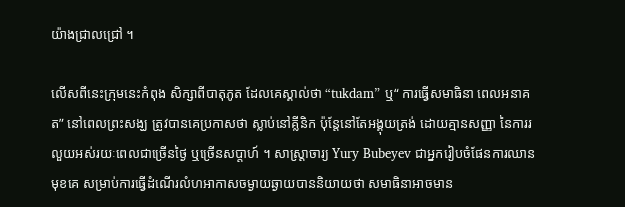យ៉ាងជ្រាលជ្រៅ ។

លើសពីនេះក្រុមនេះកំពុង សិក្សាពីបាតុភូត ដែលគេស្គាល់ថា “tukdam” ឬ“ ការធ្វើសមាធិនា ពេលអនាគត” នៅពេលព្រះសង្ឃ ត្រូវបានគេប្រកាសថា ស្លាប់នៅគ្លីនិក ប៉ុន្តែនៅតែអង្គុយត្រង់ ដោយគ្មានសញ្ញា នៃការរលួយអស់រយៈពេលជាច្រើនថ្ងៃ ឬច្រើនសប្តាហ៍ ។ សាស្រ្តាចារ្យ Yury Bubeyev ជាអ្នករៀបចំផែនការឈានមុខគេ សម្រាប់ការធ្វើដំណើរលំហអាកាសចម្ងាយឆ្ងាយបាននិយាយថា សមាធិនាអាចមាន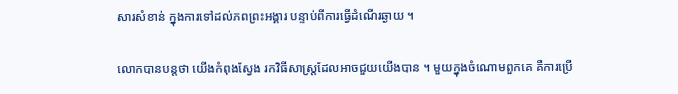សារសំខាន់ ក្នុងការទៅដល់ភពព្រះអង្គារ បន្ទាប់ពីការធ្វើដំណើរឆ្ងាយ ។

លោកបានបន្តថា យើងកំពុងស្វែង រកវិធីសាស្ត្រដែលអាចជួយយើងបាន ។ មួយក្នុងចំណោមពួកគេ គឺការប្រើ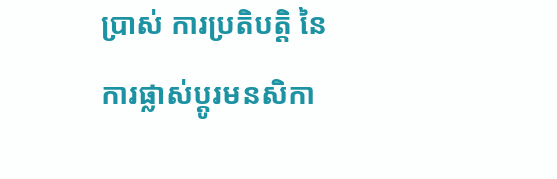ប្រាស់ ការប្រតិបត្តិ នៃការផ្លាស់ប្តូរមនសិកា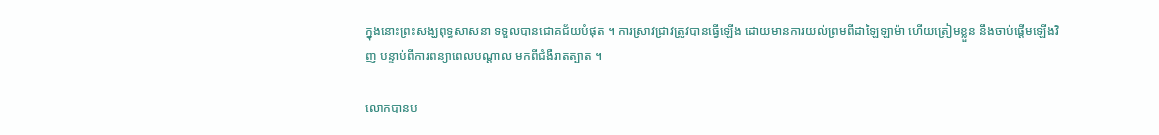ក្នុងនោះព្រះសង្ឃពុទ្ធសាសនា ទទួលបានជោគជ័យបំផុត ។ ការស្រាវជ្រាវត្រូវបានធ្វើឡើង ដោយមានការយល់ព្រមពីដាឡៃឡាម៉ា ហើយត្រៀមខ្លួន នឹងចាប់ផ្តើមឡើងវិញ បន្ទាប់ពីការពន្យាពេលបណ្តាល មកពីជំងឺរាតត្បាត ។

លោកបានប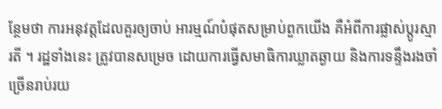ន្ថែមថា ការអនុវត្តដែលគួរឲ្យចាប់ អារម្មណ៍បំផុតសម្រាប់ពួកយើង គឺអំពីការផ្លាស់ប្តូរស្មារតី ។ រដ្ឋទាំងនេះ ត្រូវបានសម្រេច ដោយការធ្វើសមាធិការឃ្លាតឆ្ងាយ និងការទន្ទឹងរងចាំច្រើនរាប់រយ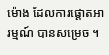ម៉ោង ដែលការផ្តោតអារម្មណ៍ បានសម្រេច ។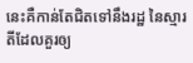នេះគឺកាន់តែជិតទៅនឹងរដ្ឋ នៃស្មារតីដែលគួរឲ្យ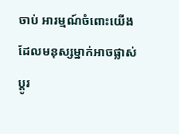ចាប់ អារម្មណ៍ចំពោះយើង ដែលមនុស្សម្នាក់អាចផ្លាស់ប្តូរ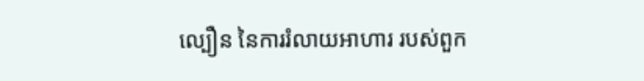ល្បឿន នៃការរំលាយអាហារ របស់ពួក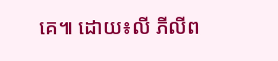គេ៕ ដោយ៖លី ភីលីព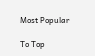Most Popular

To Top